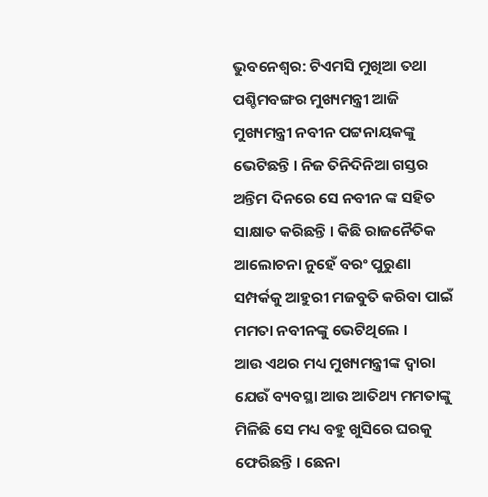ଭୁବନେଶ୍ୱର: ଟିଏମସି ମୁଖିଆ ତଥା ପଶ୍ଚିମବଙ୍ଗର ମୁଖ୍ୟମନ୍ତ୍ରୀ ଆଜି ମୁଖ୍ୟମନ୍ତ୍ରୀ ନବୀନ ପଟ୍ଟନାୟକଙ୍କୁ ଭେଟିଛନ୍ତି । ନିଜ ତିନିଦିନିଆ ଗସ୍ତର ଅନ୍ତିମ ଦିନରେ ସେ ନବୀନ ଙ୍କ ସହିତ ସାକ୍ଷାତ କରିଛନ୍ତି । କିଛି ରାଜନୈତିକ ଆଲୋଚନା ନୁହେଁ ବରଂ ପୁରୁଣା ସମ୍ପର୍କକୁ ଆହୁରୀ ମଜବୁତି କରିବା ପାଇଁ ମମତା ନବୀନଙ୍କୁ ଭେଟିଥିଲେ ।
ଆଉ ଏଥର ମଧ୍ୟ ମୁଖ୍ୟମନ୍ତ୍ରୀଙ୍କ ଦ୍ୱାରା ଯେଉଁ ବ୍ୟବସ୍ଥା ଆଉ ଆତିଥ୍ୟ ମମତାଙ୍କୁ ମିଳିଛି ସେ ମଧ୍ୟ ବହୁ ଖୁସିରେ ଘରକୁ ଫେରିଛନ୍ତି । ଛେନା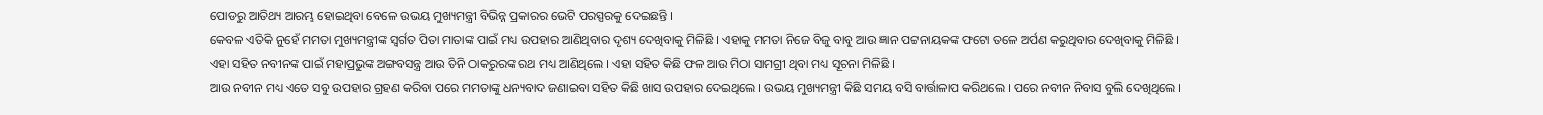ପୋଡରୁ ଆତିଥ୍ୟ ଆରମ୍ଭ ହୋଇଥିବା ବେଳେ ଉଭୟ ମୁଖ୍ୟମନ୍ତ୍ରୀ ବିଭିନ୍ନ ପ୍ରକାରର ଭେଟି ପରସ୍ପରକୁ ଦେଇଛନ୍ତି ।
କେବଳ ଏତିକି ନୁହେଁ ମମତା ମୁଖ୍ୟମନ୍ତ୍ରୀଙ୍କ ସ୍ୱର୍ଗତ ପିତା ମାତାଙ୍କ ପାଇଁ ମଧ୍ୟ ଉପହାର ଆଣିଥିବାର ଦୃଶ୍ୟ ଦେଖିବାକୁ ମିଳିଛି । ଏହାକୁ ମମତା ନିଜେ ବିଜୁ ବାବୁ ଆଉ ଜ୍ଞାନ ପଟ୍ଟନାୟକଙ୍କ ଫଟୋ ତଳେ ଅର୍ପଣ କରୁଥିବାର ଦେଖିବାକୁ ମିଳିଛି ।
ଏହା ସହିତ ନବୀନଙ୍କ ପାଇଁ ମହାପ୍ରଭୁଙ୍କ ଅଙ୍ଗବସନ୍ତ୍ର ଆଉ ତିନି ଠାକରୁରଙ୍କ ରଥ ମଧ୍ୟ ଆଣିଥିଲେ । ଏହା ସହିତ କିଛି ଫଳ ଆଉ ମିଠା ସାମଗ୍ରୀ ଥିବା ମଧ୍ୟ ସୂଚନା ମିଳିଛି ।
ଆଉ ନବୀନ ମଧ୍ୟ ଏତେ ସବୁ ଉପହାର ଗ୍ରହଣ କରିବା ପରେ ମମତାଙ୍କୁ ଧନ୍ୟବାଦ ଜଣାଇବା ସହିତ କିଛି ଖାସ ଉପହାର ଦେଇଥିଲେ । ଉଭୟ ମୁଖ୍ୟମନ୍ତ୍ରୀ କିଛି ସମୟ ବସି ବାର୍ତ୍ତାଳାପ କରିଥଲେ । ପରେ ନବୀନ ନିବାସ ବୁଲି ଦେଖିଥିଲେ ।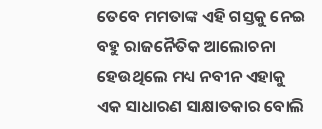ତେବେ ମମତାଙ୍କ ଏହି ଗସ୍ତକୁ ନେଇ ବହୁ ରାଜନୈତିକ ଆଲୋଚନା ହେଉଥିଲେ ମଧ୍ୟ ନବୀନ ଏହାକୁ ଏକ ସାଧାରଣ ସାକ୍ଷାତକାର ବୋଲି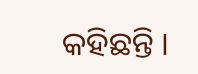କହିଛନ୍ତି ।